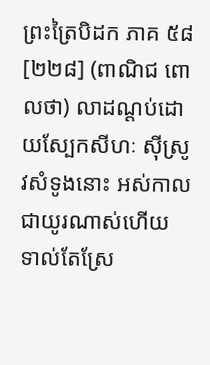ព្រះត្រៃបិដក ភាគ ៥៨
[២២៨] (ពាណិជ ពោលថា) លាដណ្ដប់ដោយស្បែកសីហៈ ស៊ីស្រូវសំទូងនោះ អស់កាលជាយូរណាស់ហើយ ទាល់តែស្រែ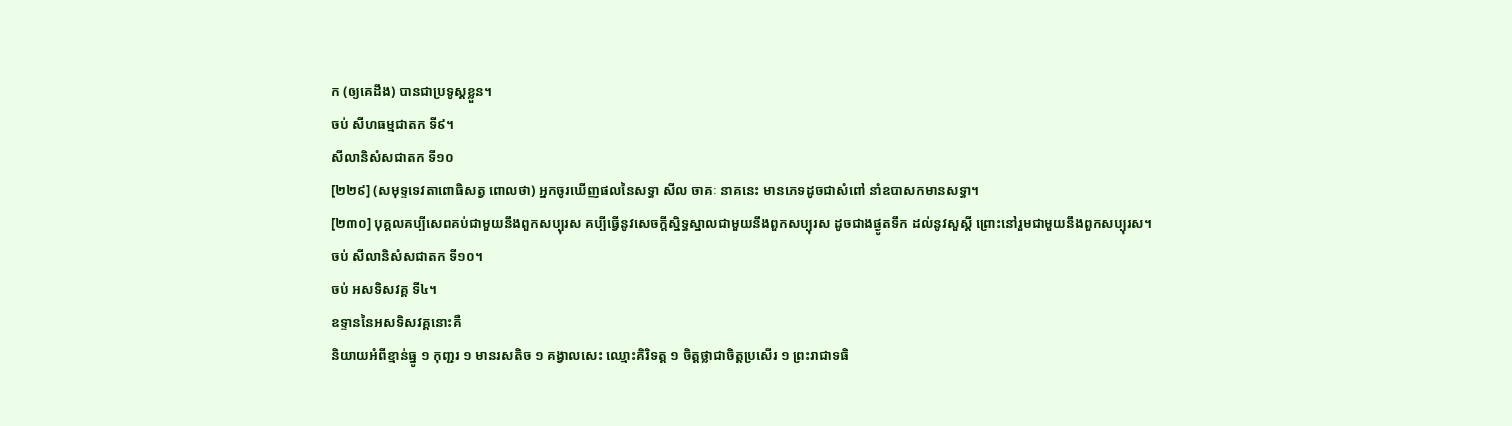ក (ឲ្យគេដឹង) បានជាប្រទូស្ដខ្លួន។
ចប់ សីហធម្មជាតក ទី៩។
សីលានិសំសជាតក ទី១០
[២២៩] (សមុទ្ទទេវតាពោធិសត្វ ពោលថា) អ្នកចូរឃើញផលនៃសទ្ធា សីល ចាគៈ នាគនេះ មានភេទដូចជាសំពៅ នាំឧបាសកមានសទ្ធា។
[២៣០] បុគ្គលគប្បីសេពគប់ជាមួយនឹងពួកសប្បុរស គប្បីធ្វើនូវសេចក្ដីស្និទ្ធស្នាលជាមួយនឹងពួកសប្បុរស ដូចជាងផ្ងូតទឹក ដល់នូវសួស្ដី ព្រោះនៅរួមជាមួយនឹងពួកសប្បុរស។
ចប់ សីលានិសំសជាតក ទី១០។
ចប់ អសទិសវគ្គ ទី៤។
ឧទ្ទាននៃអសទិសវគ្គនោះគឺ
និយាយអំពីខ្មាន់ធ្នូ ១ កុញ្ជរ ១ មានរសតិច ១ គង្វាលសេះ ឈ្មោះគិរិទត្ត ១ ចិត្តថ្លាជាចិត្តប្រសើរ ១ ព្រះរាជាទធិ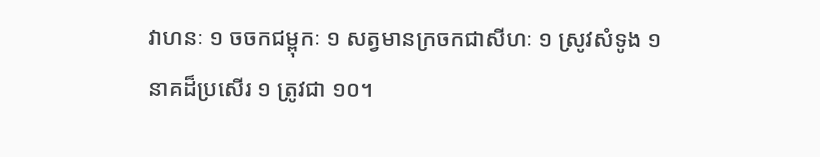វាហនៈ ១ ចចកជម្ពុកៈ ១ សត្វមានក្រចកជាសីហៈ ១ ស្រូវសំទូង ១ នាគដ៏ប្រសើរ ១ ត្រូវជា ១០។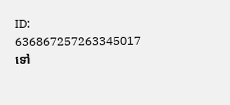ID: 636867257263345017
ទៅ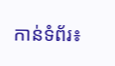កាន់ទំព័រ៖